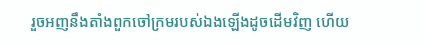រួចអញនឹងតាំងពួកចៅក្រមរបស់ឯងឡើងដូចដើមវិញ ហើយ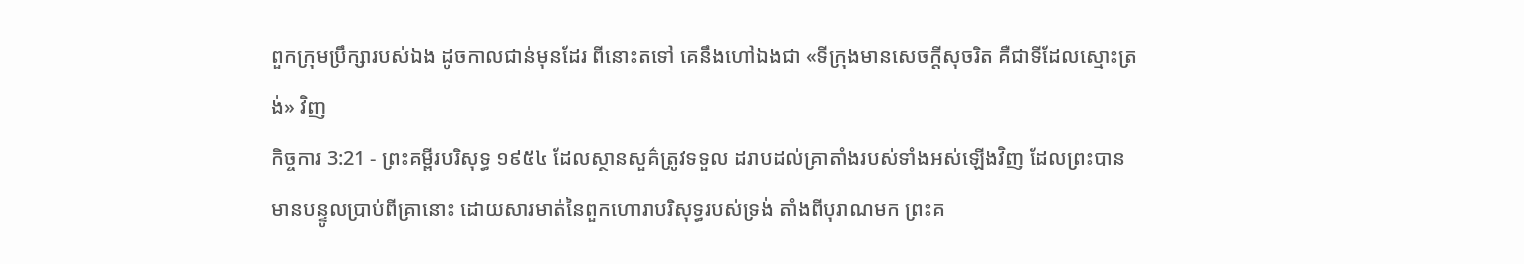ពួកក្រុមប្រឹក្សារបស់ឯង ដូចកាលជាន់មុនដែរ ពីនោះតទៅ គេនឹងហៅឯងជា «ទីក្រុងមានសេចក្ដីសុចរិត គឺជាទីដែលស្មោះត្រង់» វិញ
កិច្ចការ 3:21 - ព្រះគម្ពីរបរិសុទ្ធ ១៩៥៤ ដែលស្ថានសួគ៌ត្រូវទទួល ដរាបដល់គ្រាតាំងរបស់ទាំងអស់ឡើងវិញ ដែលព្រះបានមានបន្ទូលប្រាប់ពីគ្រានោះ ដោយសារមាត់នៃពួកហោរាបរិសុទ្ធរបស់ទ្រង់ តាំងពីបុរាណមក ព្រះគ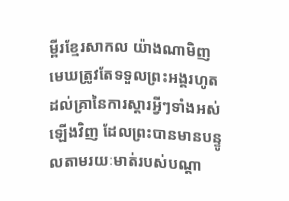ម្ពីរខ្មែរសាកល យ៉ាងណាមិញ មេឃត្រូវតែទទួលព្រះអង្គរហូតដល់គ្រានៃការស្ដារអ្វីៗទាំងអស់ឡើងវិញ ដែលព្រះបានមានបន្ទូលតាមរយៈមាត់របស់បណ្ដា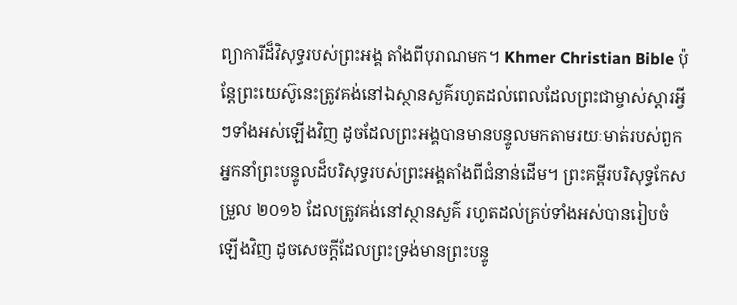ព្យាការីដ៏វិសុទ្ធរបស់ព្រះអង្គ តាំងពីបុរាណមក។ Khmer Christian Bible ប៉ុន្ដែព្រះយេស៊ូនេះត្រូវគង់នៅឯស្ថានសួគ៌រហូតដល់ពេលដែលព្រះជាម្ចាស់ស្ដារអ្វីៗទាំងអស់ឡើងវិញ ដូចដែលព្រះអង្គបានមានបន្ទូលមកតាមរយៈមាត់របស់ពួកអ្នកនាំព្រះបន្ទូលដ៏បរិសុទ្ធរបស់ព្រះអង្គតាំងពីជំនាន់ដើម។ ព្រះគម្ពីរបរិសុទ្ធកែសម្រួល ២០១៦ ដែលត្រូវគង់នៅស្ថានសួគ៌ រហូតដល់គ្រប់ទាំងអស់បានរៀបចំឡើងវិញ ដូចសេចក្ដីដែលព្រះទ្រង់មានព្រះបន្ទូ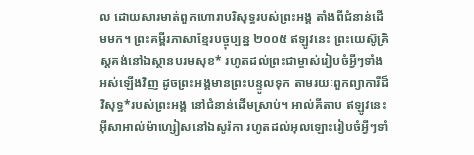ល ដោយសារមាត់ពួកហោរាបរិសុទ្ធរបស់ព្រះអង្គ តាំងពីជំនាន់ដើមមក។ ព្រះគម្ពីរភាសាខ្មែរបច្ចុប្បន្ន ២០០៥ ឥឡូវនេះ ព្រះយេស៊ូគ្រិស្តគង់នៅឯស្ថានបរមសុខ* រហូតដល់ព្រះជាម្ចាស់រៀបចំអ្វីៗទាំងអស់ឡើងវិញ ដូចព្រះអង្គមានព្រះបន្ទូលទុក តាមរយៈពួកព្យាការីដ៏វិសុទ្ធ*របស់ព្រះអង្គ នៅជំនាន់ដើមស្រាប់។ អាល់គីតាប ឥឡូវនេះ អ៊ីសាអាល់ម៉ាហ្សៀសនៅឯសូរ៉កា រហូតដល់អុលឡោះរៀបចំអ្វីៗទាំ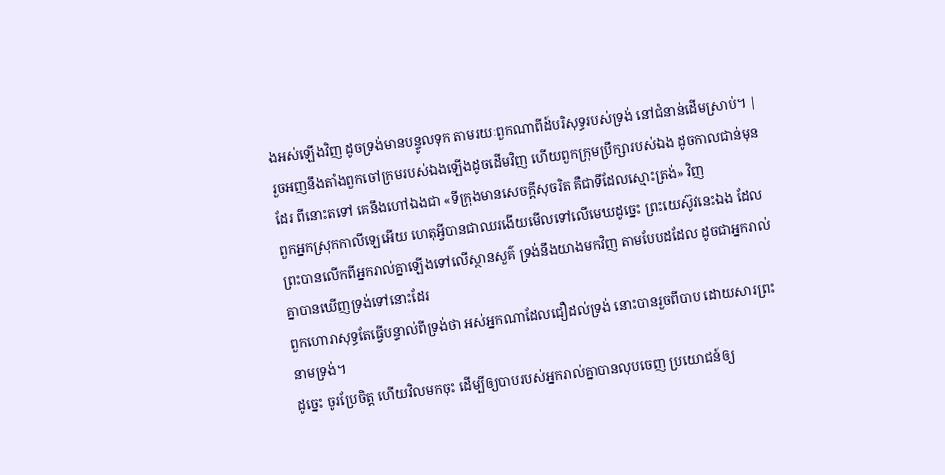ងអស់ឡើងវិញ ដូចទ្រង់មានបន្ទូលទុក តាមរយៈពួកណាពីដ៍បរិសុទ្ធរបស់ទ្រង់ នៅជំនាន់ដើមស្រាប់។ |
រួចអញនឹងតាំងពួកចៅក្រមរបស់ឯងឡើងដូចដើមវិញ ហើយពួកក្រុមប្រឹក្សារបស់ឯង ដូចកាលជាន់មុនដែរ ពីនោះតទៅ គេនឹងហៅឯងជា «ទីក្រុងមានសេចក្ដីសុចរិត គឺជាទីដែលស្មោះត្រង់» វិញ
ពួកអ្នកស្រុកកាលីឡេអើយ ហេតុអ្វីបានជាឈរងើយមើលទៅលើមេឃដូច្នេះ ព្រះយេស៊ូវនេះឯង ដែលព្រះបានលើកពីអ្នករាល់គ្នាឡើងទៅលើស្ថានសួគ៌ ទ្រង់នឹងយាងមកវិញ តាមបែបដដែល ដូចជាអ្នករាល់គ្នាបានឃើញទ្រង់ទៅនោះដែរ
ពួកហោរាសុទ្ធតែធ្វើបន្ទាល់ពីទ្រង់ថា អស់អ្នកណាដែលជឿដល់ទ្រង់ នោះបានរួចពីបាប ដោយសារព្រះនាមទ្រង់។
ដូច្នេះ ចូរប្រែចិត្ត ហើយវិលមកចុះ ដើម្បីឲ្យបាបរបស់អ្នករាល់គ្នាបានលុបចេញ ប្រយោជន៍ឲ្យ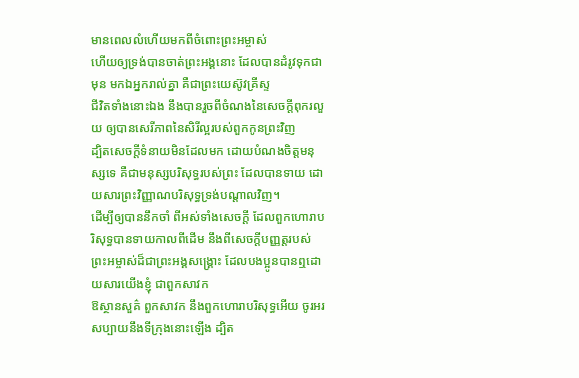មានពេលលំហើយមកពីចំពោះព្រះអម្ចាស់
ហើយឲ្យទ្រង់បានចាត់ព្រះអង្គនោះ ដែលបានដំរូវទុកជាមុន មកឯអ្នករាល់គ្នា គឺជាព្រះយេស៊ូវគ្រីស្ទ
ជីវិតទាំងនោះឯង នឹងបានរួចពីចំណងនៃសេចក្ដីពុករលួយ ឲ្យបានសេរីភាពនៃសិរីល្អរបស់ពួកកូនព្រះវិញ
ដ្បិតសេចក្ដីទំនាយមិនដែលមក ដោយបំណងចិត្តមនុស្សទេ គឺជាមនុស្សបរិសុទ្ធរបស់ព្រះ ដែលបានទាយ ដោយសារព្រះវិញ្ញាណបរិសុទ្ធទ្រង់បណ្តាលវិញ។
ដើម្បីឲ្យបាននឹកចាំ ពីអស់ទាំងសេចក្ដី ដែលពួកហោរាបរិសុទ្ធបានទាយកាលពីដើម នឹងពីសេចក្ដីបញ្ញត្តរបស់ព្រះអម្ចាស់ដ៏ជាព្រះអង្គសង្គ្រោះ ដែលបងប្អូនបានឮដោយសារយើងខ្ញុំ ជាពួកសាវក
ឱស្ថានសួគ៌ ពួកសាវក នឹងពួកហោរាបរិសុទ្ធអើយ ចូរអរសប្បាយនឹងទីក្រុងនោះឡើង ដ្បិត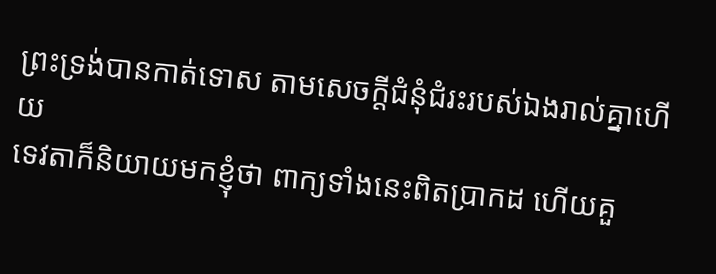ព្រះទ្រង់បានកាត់ទោស តាមសេចក្ដីជំនុំជំរះរបស់ឯងរាល់គ្នាហើយ
ទេវតាក៏និយាយមកខ្ញុំថា ពាក្យទាំងនេះពិតប្រាកដ ហើយគួ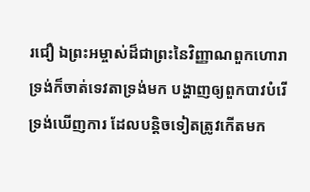រជឿ ឯព្រះអម្ចាស់ដ៏ជាព្រះនៃវិញ្ញាណពួកហោរា ទ្រង់ក៏ចាត់ទេវតាទ្រង់មក បង្ហាញឲ្យពួកបាវបំរើទ្រង់ឃើញការ ដែលបន្តិចទៀតត្រូវកើតមក